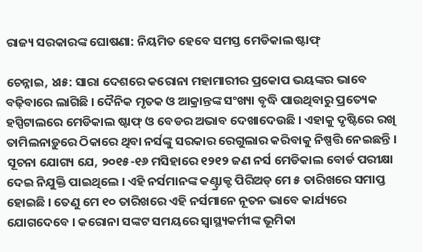ରାଜ୍ୟ ସରକାରଙ୍କ ଘୋଷଣା: ନିୟମିତ ହେବେ ସମସ୍ତ ମେଡିକାଲ ଷ୍ଟାଫ୍

ଚେନ୍ନାଇ, ୪ା୫: ସାରା ଦେଶରେ କରୋନା ମହାମାରୀର ପ୍ରକୋପ ଭୟଙ୍କର ଭାବେ ବଢ଼ିବାରେ ଲାଗିଛି । ଦୈନିକ ମୃତକ ଓ ଆକ୍ରାନ୍ତଙ୍କ ସଂଖ୍ୟା ବୃଦ୍ଧି ପାଉଥିବାରୁ ପ୍ରତ୍ୟେକ ହସ୍ପିଟାଲରେ ମେଡିକାଲ ଷ୍ଟାଫ୍ ଓ ବେଡର ଅଭାବ ଦେଖାଦେଉଛି । ଏହାକୁ ଦୃଷ୍ଟିରେ ରଖି ତାମିଲନାଡ଼ୁରେ ଠିକାରେ ଥିବା ନର୍ସଙ୍କୁ ସରକାର ରେଗୁଲାର କରିବାକୁ ନିଷ୍ପତ୍ତି ନେଇଛନ୍ତି । ସୂଚନା ଯୋଗ୍ୟ ଯେ, ୨୦୧୫-୧୬ ମସିହାରେ ୧୨୧୨ ଜଣ ନର୍ସ ମେଡିକାଲ ବୋର୍ଡ ପରୀକ୍ଷା ଦେଇ ନିଯୁକ୍ତି ପାଇଥିଲେ । ଏହି ନର୍ସମାନଙ୍କ କଣ୍ଟ୍ରାକ୍ଟ ପିରିଅଡ୍ ମେ ୫ ତାରିଖରେ ସମାପ୍ତ ହୋଇଛି । ତେଣୁ ମେ ୧୦ ତାରିଖରେ ଏହି ନର୍ସମାନେ ନୂତନ ଭାବେ କାର୍ଯ୍ୟରେ ଯୋଗଦେବେ । କରୋନା ସଙ୍କଟ ସମୟରେ ସ୍ୱାସ୍ଥ୍ୟକର୍ମୀଙ୍କ ଭୂମିକା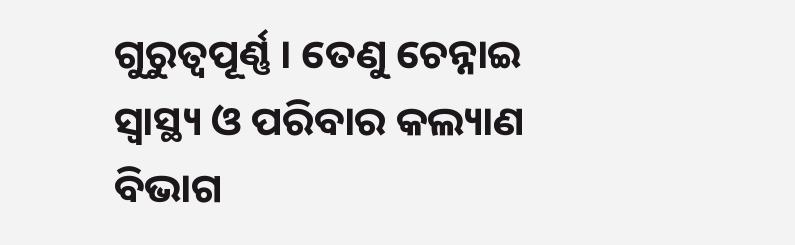ଗୁରୁତ୍ୱପୂର୍ଣ୍ଣ । ତେଣୁ ଚେନ୍ନାଇ ସ୍ୱାସ୍ଥ୍ୟ ଓ ପରିବାର କଲ୍ୟାଣ ବିଭାଗ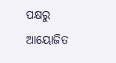ପକ୍ଷରୁ ଆୟୋଜିତ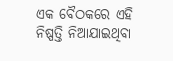ଏକ ବୈଠକରେ ଏହି ନିଷ୍ପତ୍ତି ନିଆଯାଇଥିବା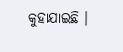କୁହାଯାଇଛି ।